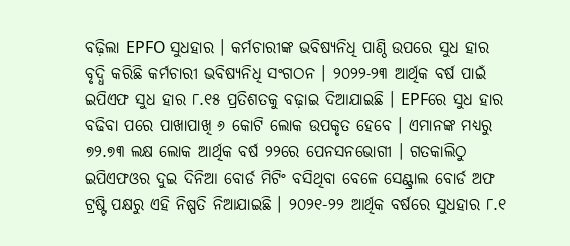ବଢ଼ିଲା EPFO ସୁଧହାର । କର୍ମଚାରୀଙ୍କ ଭବିଷ୍ୟନିଧି ପାଣ୍ଠି ଉପରେ ସୁଧ ହାର ବୃଦ୍ଧି କରିଛି କର୍ମଚାରୀ ଭବିଷ୍ୟନିଧି ସଂଗଠନ । ୨୦୨୨-୨୩ ଆର୍ଥିକ ବର୍ଷ ପାଇଁ ଇପିଏଫ ସୁଧ ହାର ୮.୧୫ ପ୍ରତିଶତକୁ ବଢ଼ାଇ ଦିଆଯାଇଛି । EPFରେ ସୁଧ ହାର ବଢିବା ପରେ ପାଖାପାଖି ୬ କୋଟି ଲୋକ ଉପକୃତ ହେବେ । ଏମାନଙ୍କ ମଧ୍ୟରୁ ୭୨.୭୩ ଲକ୍ଷ ଲୋକ ଆର୍ଥିକ ବର୍ଷ ୨୨ରେ ପେନସନଭୋଗୀ । ଗତକାଲିଠୁ ଇପିଏଫଓର ଦୁଇ ଦିନିଆ ବୋର୍ଡ ମିଟିଂ ବସିଥିବା ବେଳେ ସେଣ୍ଟ୍ରାଲ ବୋର୍ଡ ଅଫ ଟ୍ରଷ୍ଟି ପକ୍ଷରୁ ଏହି ନିଷ୍ପତି ନିଆଯାଇଛି । ୨୦୨୧-୨୨ ଆର୍ଥିକ ବର୍ଷରେ ସୁଧହାର ୮.୧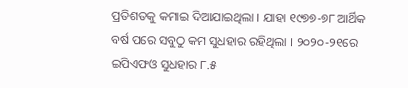ପ୍ରତିଶତକୁ କମାଇ ଦିଆଯାଇଥିଲା । ଯାହା ୧୯୭୭-୭୮ ଆର୍ଥିକ ବର୍ଷ ପରେ ସବୁଠୁ କମ ସୁଧହାର ରହିଥିଲା । ୨୦୨୦-୨୧ରେ ଇପିଏଫଓ ସୁଧହାର ୮.୫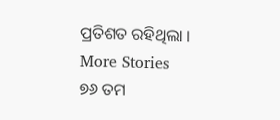ପ୍ରତିଶତ ରହିଥିଲା ।
More Stories
୭୬ ତମ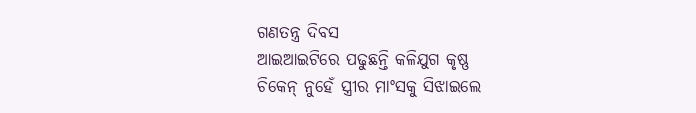ଗଣତନ୍ତ୍ର ଦିବସ
ଆଇଆଇଟିରେ ପଢୁଛନ୍ତି କଳିଯୁଗ କୃଷ୍ଣ
ଚିକେନ୍ ନୁହେଁ ସ୍ତ୍ରୀର ମାଂସକୁ ସିଝାଇଲେ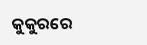କୁକୁରରେ